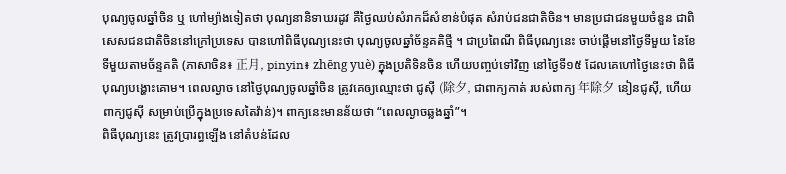បុណ្យចូលឆ្នាំចិន ឬ ហៅម្យ៉ាងទៀតថា បុណ្យនានិទាឃរដូវ គឺថ្ងៃឈប់សំរាកដ៏សំខាន់បំផុត សំរាប់ជនជាតិចិន។ មានប្រជាជនមួយចំនួន ជាពិសេសជនជាតិចិននៅក្រៅប្រទេស បានហៅពិធីបុណ្យនេះថា បុណ្យចូលឆ្នាំច័ន្ទគតិថ្មី ។ ជាប្រពៃណី ពិធីបុណ្យនេះ ចាប់ផ្ដើមនៅថ្ងៃទីមួយ នៃខែទីមួយតាមច័ន្ទគតិ (ភាសាចិន៖ 正月, pinyin៖ zhēng yuè) ក្នុងប្រតិទិនចិន ហើយបញ្ចប់ទៅវិញ នៅថ្ងៃទី១៥ ដែលគេហៅថ្ងៃនេះថា ពិធីបុណ្យបង្ហោះគោម។ ពេលល្ងាច នៅថ្ងៃបុណ្យចូលឆ្នាំចិន ត្រូវគេឲ្យឈ្មោះថា ជូស៊ី (除夕, ជាពាក្យកាត់ របស់ពាក្យ 年除夕 នៀនជូស៊ី, ហើយពាក្យជូស៊ី សម្រាប់ប្រើក្នុងប្រទេសតៃវ៉ាន់)។ ពាក្យនេះមានន័យថា “ពេលល្ងាចឆ្លងឆ្នាំ”។
ពិធីបុណ្យនេះ ត្រូវប្រារព្ធឡើង នៅតំបន់ដែល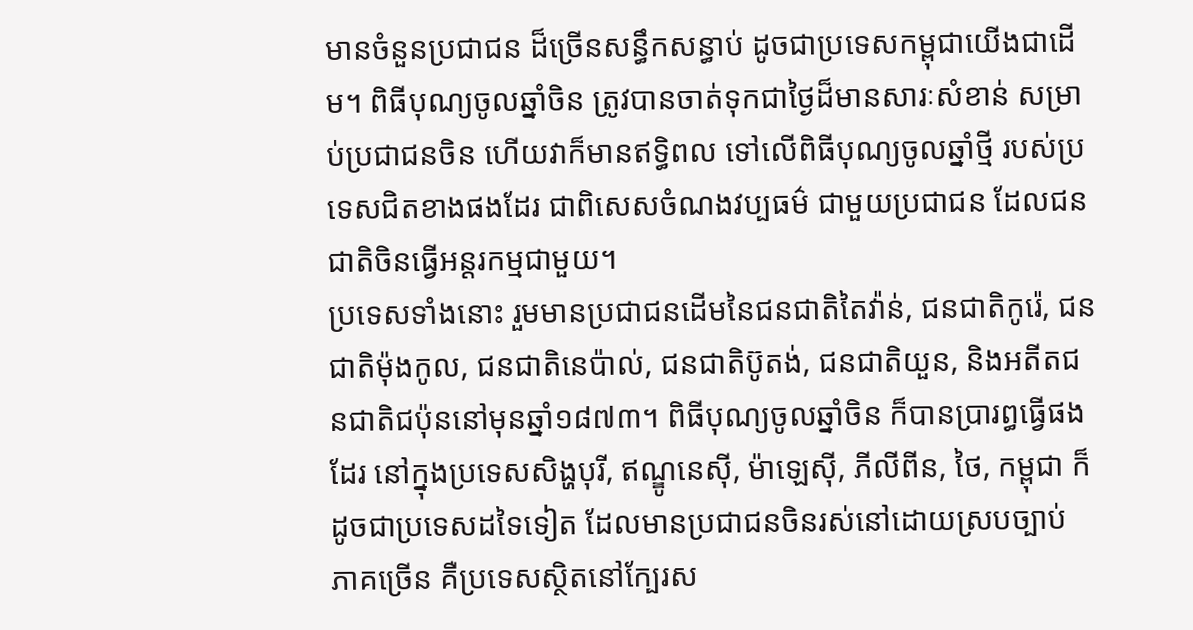មានចំនួនប្រជាជន ដ៏ច្រើនសន្ធឹកសន្ធាប់ ដូចជាប្រទេសកម្ពុជាយើងជាដើម។ ពិធីបុណ្យចូលឆ្នាំចិន ត្រូវបានចាត់ទុកជាថ្ងៃដ៏មានសារៈសំខាន់ សម្រាប់ប្រជាជនចិន ហើយវាក៏មានឥទ្ធិពល ទៅលើពិធីបុណ្យចូលឆ្នាំថ្មី របស់ប្រទេសជិតខាងផងដែរ ជាពិសេសចំណងវប្បធម៌ ជាមួយប្រជាជន ដែលជនជាតិចិនធ្វើអន្តរកម្មជាមួយ។
ប្រទេសទាំងនោះ រួមមានប្រជាជនដើមនៃជនជាតិតៃវ៉ាន់, ជនជាតិកូរ៉េ, ជនជាតិម៉ុងកូល, ជនជាតិនេប៉ាល់, ជនជាតិប៊ូតង់, ជនជាតិយួន, និងអតីតជនជាតិជប៉ុននៅមុនឆ្នាំ១៨៧៣។ ពិធីបុណ្យចូលឆ្នាំចិន ក៏បានប្រារព្ធធ្វើផងដែរ នៅក្នុងប្រទេសសិង្ហបុរី, ឥណ្ឌូនេស៊ី, ម៉ាឡេស៊ី, ភីលីពីន, ថៃ, កម្ពុជា ក៏ដូចជាប្រទេសដទៃទៀត ដែលមានប្រជាជនចិនរស់នៅដោយស្របច្បាប់ ភាគច្រើន គឺប្រទេសស្ថិតនៅក្បែរស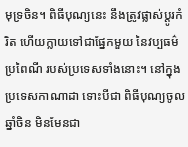មុទ្រចិន។ ពិធីបុណ្យនេះ នឹងត្រូវផ្លាស់ប្ដូរកំរិត ហើយក្លាយទៅជាផ្នែកមួយ នៃវប្បធម៌ប្រពៃណី របស់ប្រទេសទាំងនោះ។ នៅក្នុងប្រទេសកាណាដា ទោះបីជា ពិធីបុណ្យចូលឆ្នាំចិន មិនមែនជា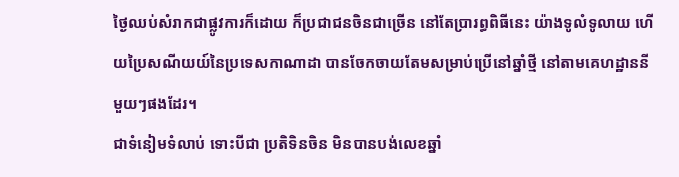ថ្ងៃឈប់សំរាកជាផ្លូវការក៏ដោយ ក៏ប្រជាជនចិនជាច្រើន នៅតែប្រារព្ធពិធីនេះ យ៉ាងទូលំទូលាយ ហើយប្រៃសណីយយ៍នៃប្រទេសកាណាដា បានចែកចាយតែមសម្រាប់ប្រើនៅឆ្នាំថ្មី នៅតាមគេហដ្ឋាននីមួយៗផងដែរ។
ជាទំនៀមទំលាប់ ទោះបីជា ប្រតិទិនចិន មិនបានបង់លេខឆ្នាំ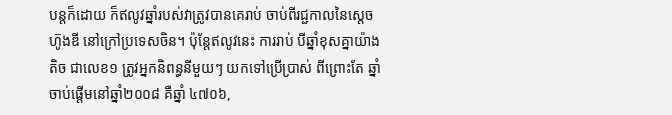បន្តក៏ដោយ ក៏ឥលូវឆ្នាំរបស់វាត្រូវបានគេរាប់ ចាប់ពីរជ្ជកាលនៃស្ដេច ហ៊ូងឌី នៅក្រៅប្រទេសចិន។ ប៉ុន្តែឥលូវនេះ ការរាប់ បីឆ្នាំខុសគ្នាយ៉ាងតិច ជាលេខ១ ត្រូវអ្នកនិពន្ធនីមួយៗ យកទៅប្រើប្រាស់ ពីព្រោះតែ ឆ្នាំចាប់ផ្ដើមនៅឆ្នាំ២០០៨ គឺឆ្នាំ ៤៧០៦,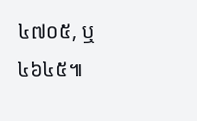៤៧០៥, ឬ ៤៦៤៥៕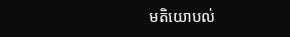មតិយោបល់